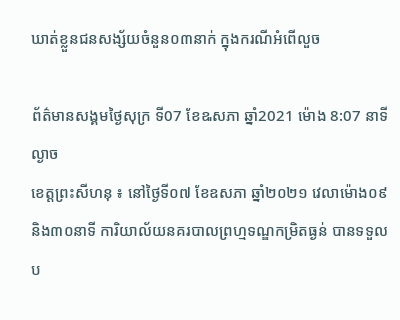ឃាត់ខ្លួនជនសង្ស័យចំនួន០៣នាក់ ក្នុងករណីអំពើលួច

ព័ត៌មានសង្គមថ្ងៃសុក្រ ទី07 ខែឩសភា ឆ្នាំ2021 ម៉ោង 8:07 នាទី ល្ងាច
ខេត្តព្រះសីហនុ ៖ នៅថ្ងៃទី០៧ ខែឧសភា ឆ្នាំ២០២១ វេលាម៉ោង០៩និង៣០នាទី ការិយាល័យនគរបាលព្រហ្មទណ្ឌកម្រិតធ្ងន់ បានទទួលប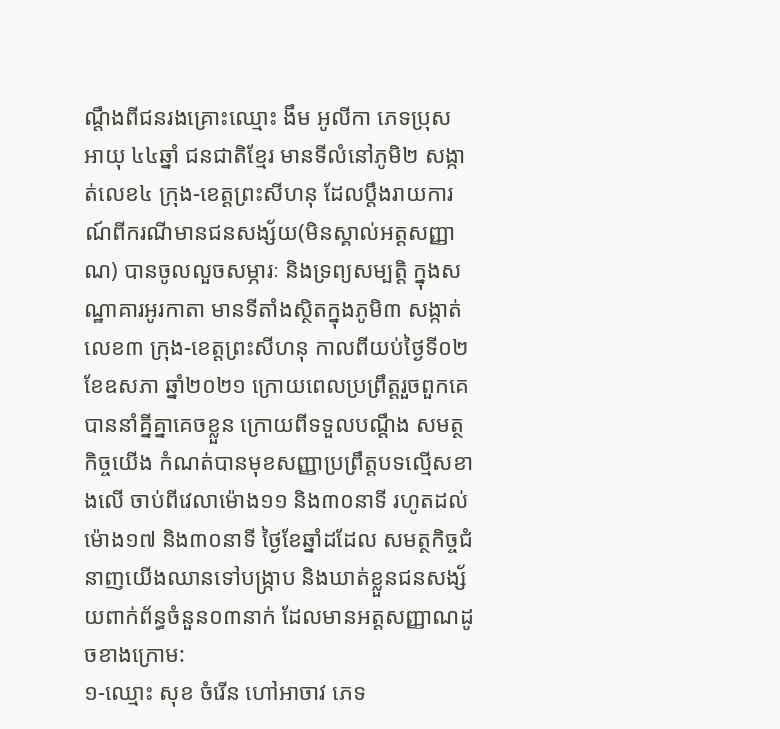ណ្ដឹងពីជនរងគ្រោះឈ្មោះ ងឹម អូលីកា ភេទប្រុស អាយុ ៤៤ឆ្នាំ ជនជាតិខ្មែរ មានទីលំនៅភូមិ២ សង្កាត់លេខ៤ ក្រុង-ខេត្ដព្រះសីហនុ ដែលប្ដឹងរាយការណ៍ពីករណីមានជនសង្ស័យ(មិនស្គាល់អត្ដសញ្ញាណ) បានចូលលួចសម្ភារៈ និងទ្រព្យសម្បត្ដិ ក្នុងសណ្ឋាគារអូរកាតា មានទីតាំងស្ថិតក្នុងភូមិ៣ សង្កាត់លេខ៣ ក្រុង-ខេត្ដព្រះសីហនុ កាលពីយប់ថ្ងៃទី០២ ខែឧសភា ឆ្នាំ២០២១ ក្រោយពេលប្រព្រឹត្ដរួចពួកគេបាននាំគ្នីគ្នាគេចខ្លួន ក្រោយពីទទួលបណ្ដឹង សមត្ថកិច្ចយើង កំណត់បានមុខសញ្ញាប្រព្រឹត្ដបទល្មើសខាងលើ ចាប់ពីវេលាម៉ោង១១ និង៣០នាទី រហូតដល់ម៉ោង១៧ និង៣០នាទី ថ្ងៃខែឆ្នាំដដែល សមត្ថកិច្ចជំនាញយើងឈានទៅបង្ក្រាប និងឃាត់ខ្លួនជនសង្ស័យពាក់ព័ន្ធចំនួន០៣នាក់ ដែលមានអត្ដសញ្ញាណដូចខាងក្រោម:
១-ឈ្មោះ សុខ ចំរើន ហៅអាចាវ ភេទ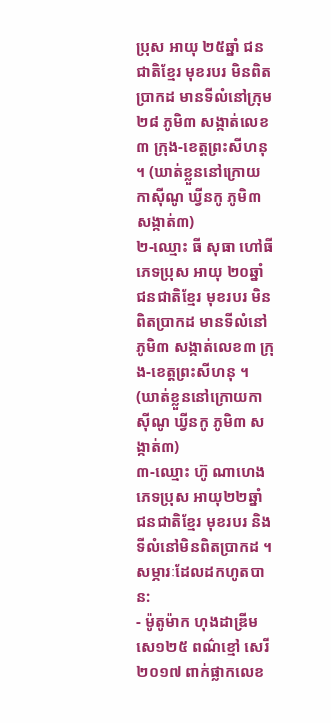ប្រុស អាយុ ២៥ឆ្នាំ ជនជាតិខ្មែរ មុខរបរ មិនពិតប្រាកដ មានទីលំនៅក្រុម២៨ ភូមិ៣ សង្កាត់លេខ៣ ក្រុង-ខេត្ដព្រះសីហនុ ។ (ឃាត់ខ្លួននៅក្រោយកាស៊ីណូ ឃ្វីនកូ ភូមិ៣ សង្កាត់៣)
២-ឈ្មោះ ធី សុធា ហៅធី ភេទប្រុស អាយុ ២០ឆ្នាំ ជនជាតិខ្មែរ មុខរបរ មិនពិតប្រាកដ មានទីលំនៅភូមិ៣ សង្កាត់លេខ៣ ក្រុង-ខេត្ដព្រះសីហនុ ។ (ឃាត់ខ្លួននៅក្រោយកាស៊ីណូ ឃ្វីនកូ ភូមិ៣ សង្កាត់៣)
៣-ឈ្មោះ ហ៊ូ ណាហេង ភេទប្រុស អាយុ២២ឆ្នាំ ជនជាតិខ្មែរ មុខរបរ និងទីលំនៅមិនពិតប្រាកដ ។
សម្ភារៈដែលដកហូតបាន:
- ម៉ូតូម៉ាក ហុងដាឌ្រីម សេ១២៥ ពណ៌ខ្មៅ សេរី២០១៧ ពាក់ផ្លាកលេខ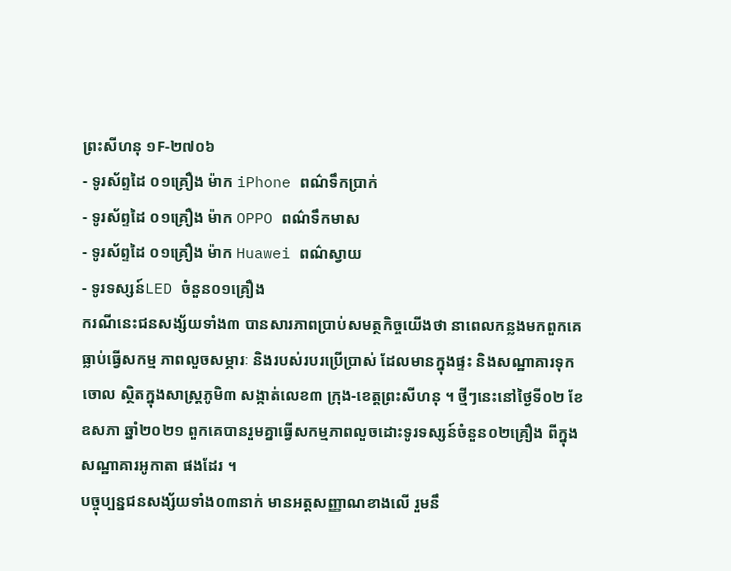ព្រះសីហនុ ១F-២៧០៦
- ទូរស័ព្ទដៃ ០១គ្រឿង ម៉ាក iPhone ពណ៌ទឹកប្រាក់
- ទូរស័ព្ទដៃ ០១គ្រឿង ម៉ាក OPPO ពណ៌ទឹកមាស
- ទូរស័ព្ទដៃ ០១គ្រឿង ម៉ាក Huawei ពណ៌ស្វាយ
- ទូរទស្សន៍LED ចំនួន០១គ្រឿង
ករណីនេះជនសង្ស័យទាំង៣ បានសារភាពប្រាប់សមត្ថកិច្ចយើងថា នាពេលកន្លងមកពួកគេធ្លាប់ធ្វើសកម្ម ភាពលួចសម្ភារៈ និងរបស់របរប្រើប្រាស់ ដែលមានក្នុងផ្ទះ និងសណ្ឋាគារទុកចោល ស្ថិតក្នុងសាស្ដ្រភូមិ៣ សង្កាត់លេខ៣ ក្រុង-ខេត្ដព្រះសីហនុ ។ ថ្មីៗនេះនៅថ្ងៃទី០២ ខែឧសភា ឆ្នាំ២០២១ ពួកគេបានរួមគ្នាធ្វើសកម្មភាពលួចដោះទូរទស្សន៍ចំនួន០២គ្រឿង ពីក្នុងសណ្ឋាគារអូកាតា ផងដែរ ។
បច្ចុប្បន្នជនសង្ស័យទាំង០៣នាក់ មានអត្ដសញ្ញាណខាងលើ រួមនឹ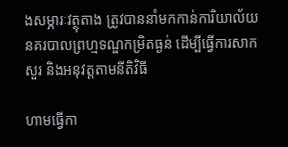ងសម្ភារៈវត្ថុតាង ត្រូវបាននាំមកកាន់ការិយាល័យនគរបាលព្រហ្មទណ្ឌកម្រិតធ្ងន់ ដើម្បីធ្វើការសាកសួរ និងអនុវត្តតាមនីតិវិធី

ហាមធ្វើកា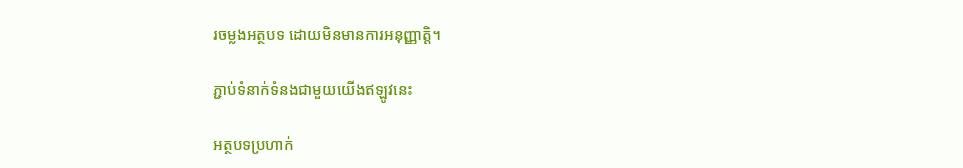រចម្លងអត្ថបទ ដោយមិនមានការអនុញ្ញាត្តិ។

ភ្ជាប់ទំនាក់ទំនងជាមួយយើងឥឡូវនេះ

អត្ថបទប្រហាក់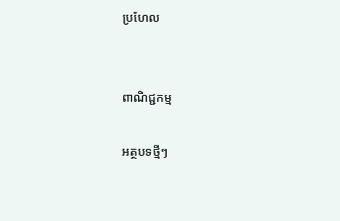ប្រហែល


ពាណិជ្ជកម្ម

អត្ថបទថ្មីៗ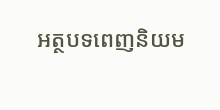អត្ថបទពេញនិយម